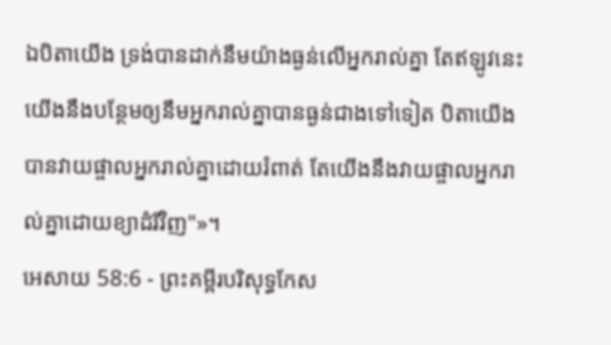ឯបិតាយើង ទ្រង់បានដាក់នឹមយ៉ាងធ្ងន់លើអ្នករាល់គ្នា តែឥឡូវនេះ យើងនឹងបន្ថែមឲ្យនឹមអ្នករាល់គ្នាបានធ្ងន់ជាងទៅទៀត បិតាយើងបានវាយផ្ចាលអ្នករាល់គ្នាដោយរំពាត់ តែយើងនឹងវាយផ្ចាលអ្នករាល់គ្នាដោយខ្យាដំរីវិញ"»។
អេសាយ 58:6 - ព្រះគម្ពីរបរិសុទ្ធកែស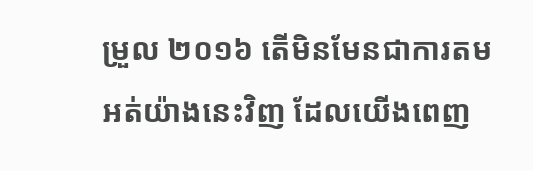ម្រួល ២០១៦ តើមិនមែនជាការតមអត់យ៉ាងនេះវិញ ដែលយើងពេញ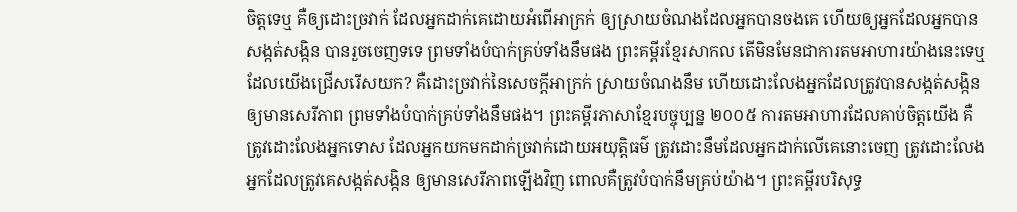ចិត្តទេឬ គឺឲ្យដោះច្រវាក់ ដែលអ្នកដាក់គេដោយអំពើអាក្រក់ ឲ្យស្រាយចំណងដែលអ្នកបានចងគេ ហើយឲ្យអ្នកដែលអ្នកបានសង្កត់សង្កិន បានរួចចេញទទេ ព្រមទាំងបំបាក់គ្រប់ទាំងនឹមផង ព្រះគម្ពីរខ្មែរសាកល តើមិនមែនជាការតមអាហារយ៉ាងនេះទេឬ ដែលយើងជ្រើសរើសយក? គឺដោះច្រវាក់នៃសេចក្ដីអាក្រក់ ស្រាយចំណងនឹម ហើយដោះលែងអ្នកដែលត្រូវបានសង្កត់សង្កិនឲ្យមានសេរីភាព ព្រមទាំងបំបាក់គ្រប់ទាំងនឹមផង។ ព្រះគម្ពីរភាសាខ្មែរបច្ចុប្បន្ន ២០០៥ ការតមអាហារដែលគាប់ចិត្តយើង គឺត្រូវដោះលែងអ្នកទោស ដែលអ្នកយកមកដាក់ច្រវាក់ដោយអយុត្តិធម៌ ត្រូវដោះនឹមដែលអ្នកដាក់លើគេនោះចេញ ត្រូវដោះលែងអ្នកដែលត្រូវគេសង្កត់សង្កិន ឲ្យមានសេរីភាពឡើងវិញ ពោលគឺត្រូវបំបាក់នឹមគ្រប់យ៉ាង។ ព្រះគម្ពីរបរិសុទ្ធ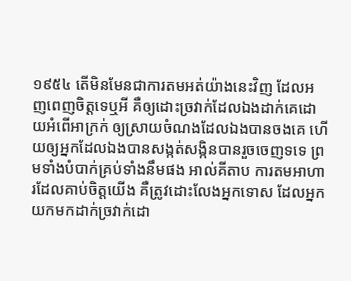១៩៥៤ តើមិនមែនជាការតមអត់យ៉ាងនេះវិញ ដែលអញពេញចិត្តទេឬអី គឺឲ្យដោះច្រវាក់ដែលឯងដាក់គេដោយអំពើអាក្រក់ ឲ្យស្រាយចំណងដែលឯងបានចងគេ ហើយឲ្យអ្នកដែលឯងបានសង្កត់សង្កិនបានរួចចេញទទេ ព្រមទាំងបំបាក់គ្រប់ទាំងនឹមផង អាល់គីតាប ការតមអាហារដែលគាប់ចិត្តយើង គឺត្រូវដោះលែងអ្នកទោស ដែលអ្នកយកមកដាក់ច្រវាក់ដោ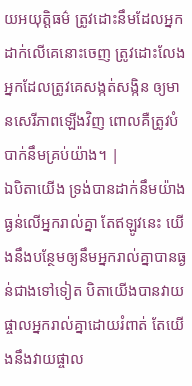យអយុត្តិធម៌ ត្រូវដោះនឹមដែលអ្នកដាក់លើគេនោះចេញ ត្រូវដោះលែងអ្នកដែលត្រូវគេសង្កត់សង្កិន ឲ្យមានសេរីភាពឡើងវិញ ពោលគឺត្រូវបំបាក់នឹមគ្រប់យ៉ាង។ |
ឯបិតាយើង ទ្រង់បានដាក់នឹមយ៉ាងធ្ងន់លើអ្នករាល់គ្នា តែឥឡូវនេះ យើងនឹងបន្ថែមឲ្យនឹមអ្នករាល់គ្នាបានធ្ងន់ជាងទៅទៀត បិតាយើងបានវាយផ្ចាលអ្នករាល់គ្នាដោយរំពាត់ តែយើងនឹងវាយផ្ចាល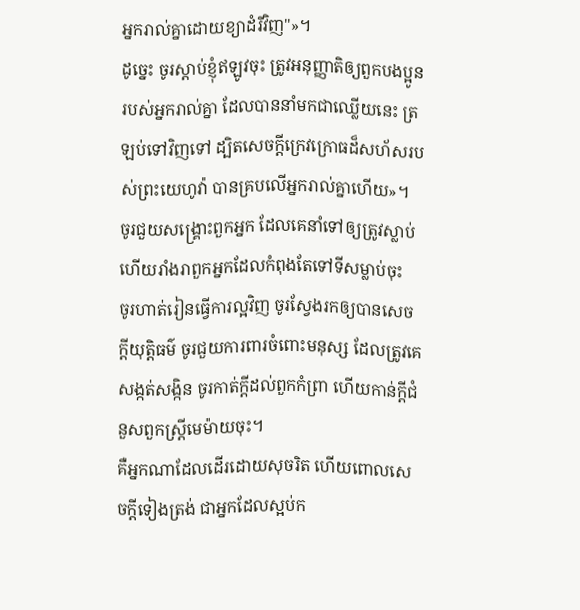អ្នករាល់គ្នាដោយខ្យាដំរីវិញ"»។
ដូច្នេះ ចូរស្តាប់ខ្ញុំឥឡូវចុះ ត្រូវអនុញ្ញាតិឲ្យពួកបងប្អូនរបស់អ្នករាល់គ្នា ដែលបាននាំមកជាឈ្លើយនេះ ត្រឡប់ទៅវិញទៅ ដ្បិតសេចក្ដីក្រេវក្រោធដ៏សហ័សរបស់ព្រះយេហូវ៉ា បានគ្របលើអ្នករាល់គ្នាហើយ»។
ចូរជួយសង្គ្រោះពួកអ្នក ដែលគេនាំទៅឲ្យត្រូវស្លាប់ ហើយរាំងរាពួកអ្នកដែលកំពុងតែទៅទីសម្លាប់ចុះ
ចូរហាត់រៀនធ្វើការល្អវិញ ចូរស្វែងរកឲ្យបានសេចក្ដីយុត្តិធម៌ ចូរជួយការពារចំពោះមនុស្ស ដែលត្រូវគេសង្កត់សង្កិន ចូរកាត់ក្តីដល់ពួកកំព្រា ហើយកាន់ក្តីជំនួសពួកស្ត្រីមេម៉ាយចុះ។
គឺអ្នកណាដែលដើរដោយសុចរិត ហើយពោលសេចក្ដីទៀងត្រង់ ជាអ្នកដែលស្អប់ក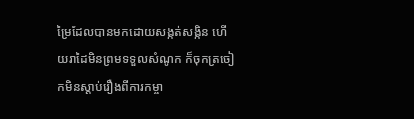ម្រៃដែលបានមកដោយសង្កត់សង្កិន ហើយរាដៃមិនព្រមទទួលសំណូក ក៏ចុកត្រចៀកមិនស្តាប់រឿងពីការកម្ចា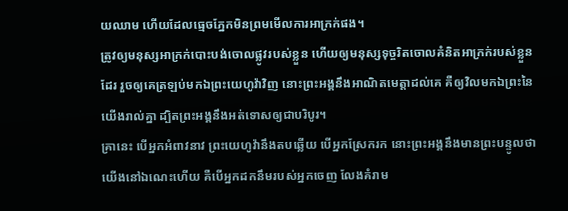យឈាម ហើយដែលធ្មេចភ្នែកមិនព្រមមើលការអាក្រក់ផង។
ត្រូវឲ្យមនុស្សអាក្រក់បោះបង់ចោលផ្លូវរបស់ខ្លួន ហើយឲ្យមនុស្សទុច្ចរិតចោលគំនិតអាក្រក់របស់ខ្លួនដែរ រួចឲ្យគេត្រឡប់មកឯព្រះយេហូវ៉ាវិញ នោះព្រះអង្គនឹងអាណិតមេត្តាដល់គេ គឺឲ្យវិលមកឯព្រះនៃយើងរាល់គ្នា ដ្បិតព្រះអង្គនឹងអត់ទោសឲ្យជាបរិបូរ។
គ្រានេះ បើអ្នកអំពាវនាវ ព្រះយេហូវ៉ានឹងតបឆ្លើយ បើអ្នកស្រែករក នោះព្រះអង្គនឹងមានព្រះបន្ទូលថា យើងនៅឯណេះហើយ គឺបើអ្នកដកនឹមរបស់អ្នកចេញ លែងគំរាម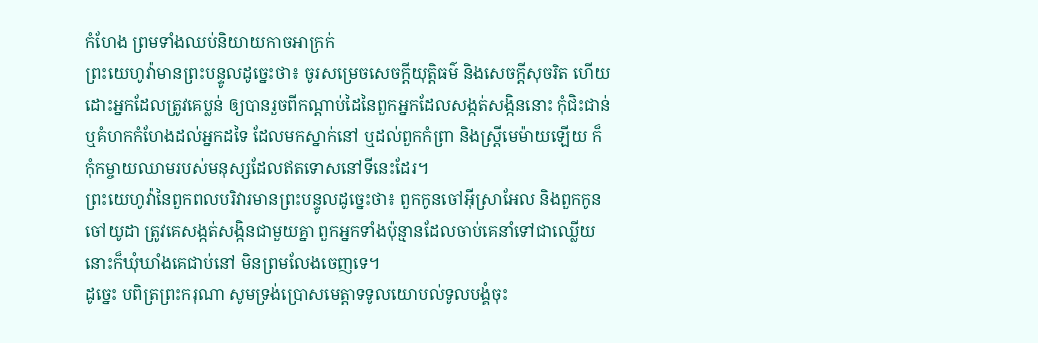កំហែង ព្រមទាំងឈប់និយាយកាចអាក្រក់
ព្រះយេហូវ៉ាមានព្រះបន្ទូលដូច្នេះថា៖ ចូរសម្រេចសេចក្ដីយុត្តិធម៌ និងសេចក្ដីសុចរិត ហើយដោះអ្នកដែលត្រូវគេប្លន់ ឲ្យបានរួចពីកណ្ដាប់ដៃនៃពួកអ្នកដែលសង្កត់សង្កិននោះ កុំជិះជាន់ ឬគំហកកំហែងដល់អ្នកដទៃ ដែលមកស្នាក់នៅ ឬដល់ពួកកំព្រា និងស្ត្រីមេម៉ាយឡើយ ក៏កុំកម្ចាយឈាមរបស់មនុស្សដែលឥតទោសនៅទីនេះដែរ។
ព្រះយេហូវ៉ានៃពួកពលបរិវារមានព្រះបន្ទូលដូច្នេះថា៖ ពួកកូនចៅអ៊ីស្រាអែល និងពួកកូនចៅយូដា ត្រូវគេសង្កត់សង្កិនជាមួយគ្នា ពួកអ្នកទាំងប៉ុន្មានដែលចាប់គេនាំទៅជាឈ្លើយ នោះក៏ឃុំឃាំងគេជាប់នៅ មិនព្រមលែងចេញទេ។
ដូច្នេះ បពិត្រព្រះករុណា សូមទ្រង់ប្រោសមេត្តាទទូលយោបល់ទូលបង្គំចុះ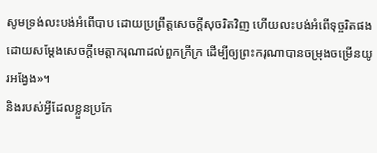សូមទ្រង់លះបង់អំពើបាប ដោយប្រព្រឹត្តសេចក្ដីសុចរិតវិញ ហើយលះបង់អំពើទុច្ចរិតផង ដោយសម្ដែងសេចក្ដីមេត្តាករុណាដល់ពួកក្រីក្រ ដើម្បីឲ្យព្រះករុណាបានចម្រុងចម្រើនយូរអង្វែង»។
និងរបស់អ្វីដែលខ្លួនប្រកែ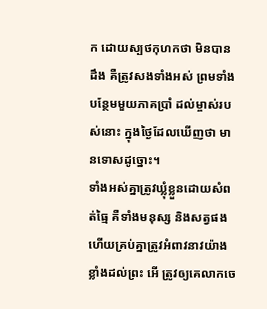ក ដោយស្បថកុហកថា មិនបានដឹង គឺត្រូវសងទាំងអស់ ព្រមទាំងបន្ថែមមួយភាគប្រាំ ដល់ម្ចាស់របស់នោះ ក្នុងថ្ងៃដែលឃើញថា មានទោសដូច្នោះ។
ទាំងអស់គ្នាត្រូវឃ្លុំខ្លួនដោយសំពត់ធ្មៃ គឺទាំងមនុស្ស និងសត្វផង ហើយគ្រប់គ្នាត្រូវអំពាវនាវយ៉ាងខ្លាំងដល់ព្រះ អើ ត្រូវឲ្យគេលាកចេ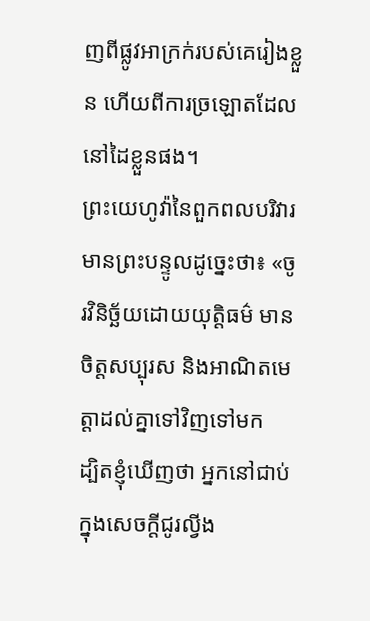ញពីផ្លូវអាក្រក់របស់គេរៀងខ្លួន ហើយពីការច្រឡោតដែលនៅដៃខ្លួនផង។
ព្រះយេហូវ៉ានៃពួកពលបរិវារមានព្រះបន្ទូលដូច្នេះថា៖ «ចូរវិនិច្ឆ័យដោយយុត្តិធម៌ មានចិត្តសប្បុរស និងអាណិតមេត្តាដល់គ្នាទៅវិញទៅមក
ដ្បិតខ្ញុំឃើញថា អ្នកនៅជាប់ក្នុងសេចក្តីជូរល្វីង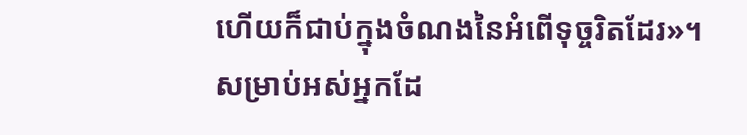ហើយក៏ជាប់ក្នុងចំណងនៃអំពើទុច្ចរិតដែរ»។
សម្រាប់អស់អ្នកដែ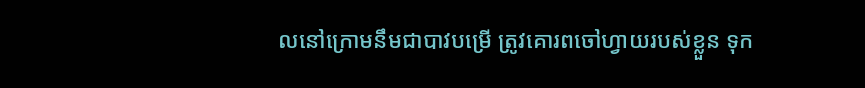លនៅក្រោមនឹមជាបាវបម្រើ ត្រូវគោរពចៅហ្វាយរបស់ខ្លួន ទុក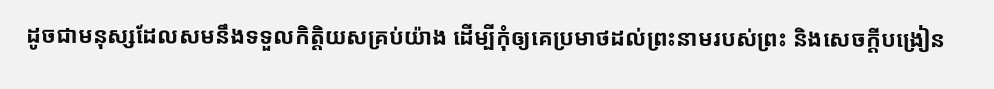ដូចជាមនុស្សដែលសមនឹងទទួលកិត្តិយសគ្រប់យ៉ាង ដើម្បីកុំឲ្យគេប្រមាថដល់ព្រះនាមរបស់ព្រះ និងសេចក្ដីបង្រៀន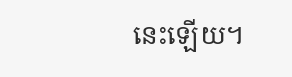នេះឡើយ។